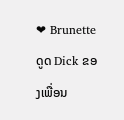❤ Brunette ດູດ Dick ຂອງເພື່ອນ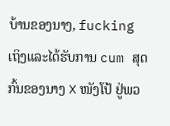ບ້ານຂອງນາງ, fucking ເຖິງແລະໄດ້ຮັບການ cum ສຸດກົ້ນຂອງນາງ ❌ ໜັງໂປ້ ຢູ່ພວ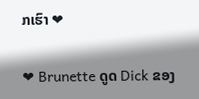ກເຮົາ ❤

❤ Brunette ດູດ Dick ຂອງ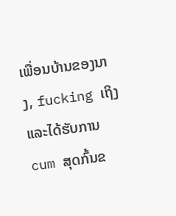ເພື່ອນບ້ານຂອງນາງ, fucking ເຖິງແລະໄດ້ຮັບການ cum ສຸດກົ້ນຂ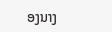ອງນາງ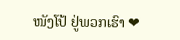ໜັງໂປ້ ຢູ່ພວກເຮົາ ❤